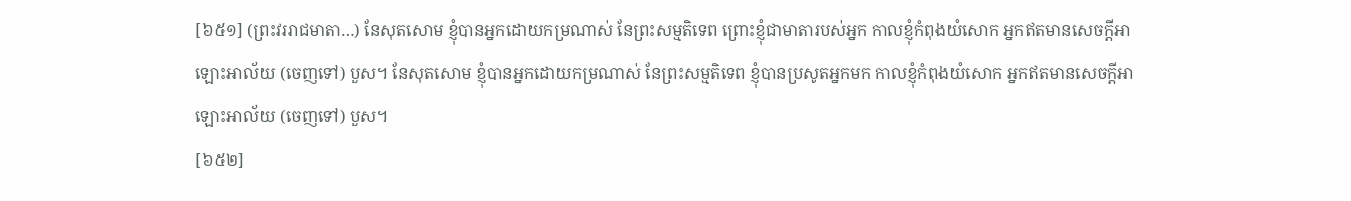[៦៥១] (ព្រះវររាជមាតា…) នែសុតសោម ខ្ញុំបានអ្នកដោយកម្រណាស់ នែព្រះសម្មតិទេព ព្រោះខ្ញុំជាមាតារបស់អ្នក កាលខ្ញុំកំពុងយំសោក អ្នកឥតមានសេចក្តីអាឡោះអាល័យ (ចេញទៅ) បួស។ នែសុតសោម ខ្ញុំបានអ្នកដោយកម្រណាស់ នែព្រះសម្មតិទេព ខ្ញុំបានប្រសូតអ្នកមក កាលខ្ញុំកំពុងយំសោក អ្នកឥតមានសេចក្តីអាឡោះអាល័យ (ចេញទៅ) បួស។
[៦៥២]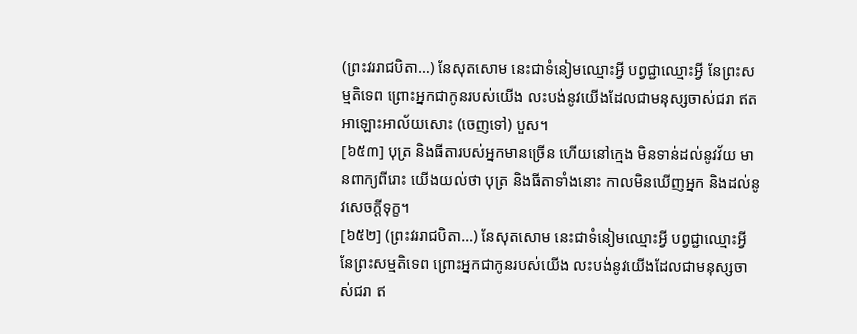(ព្រះវររាជបិតា…) នែសុតសោម នេះជាទំនៀមឈ្មោះអ្វី បព្វជ្ជាឈ្មោះអ្វី នែព្រះសម្មតិទេព ព្រោះអ្នកជាកូនរបស់យើង លះបង់នូវយើងដែលជាមនុស្សចាស់ជរា ឥតអាឡោះអាល័យសោះ (ចេញទៅ) បួស។
[៦៥៣] បុត្រ និងធីតារបស់អ្នកមានច្រើន ហើយនៅក្មេង មិនទាន់ដល់នូវវ័យ មានពាក្យពីរោះ យើងយល់ថា បុត្រ និងធីតាទាំងនោះ កាលមិនឃើញអ្នក និងដល់នូវសេចក្តីទុក្ខ។
[៦៥២] (ព្រះវររាជបិតា…) នែសុតសោម នេះជាទំនៀមឈ្មោះអ្វី បព្វជ្ជាឈ្មោះអ្វី នែព្រះសម្មតិទេព ព្រោះអ្នកជាកូនរបស់យើង លះបង់នូវយើងដែលជាមនុស្សចាស់ជរា ឥ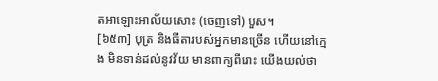តអាឡោះអាល័យសោះ (ចេញទៅ) បួស។
[៦៥៣] បុត្រ និងធីតារបស់អ្នកមានច្រើន ហើយនៅក្មេង មិនទាន់ដល់នូវវ័យ មានពាក្យពីរោះ យើងយល់ថា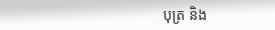បុត្រ និង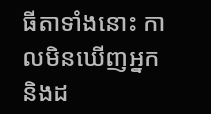ធីតាទាំងនោះ កាលមិនឃើញអ្នក និងដ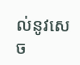ល់នូវសេច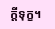ក្តីទុក្ខ។